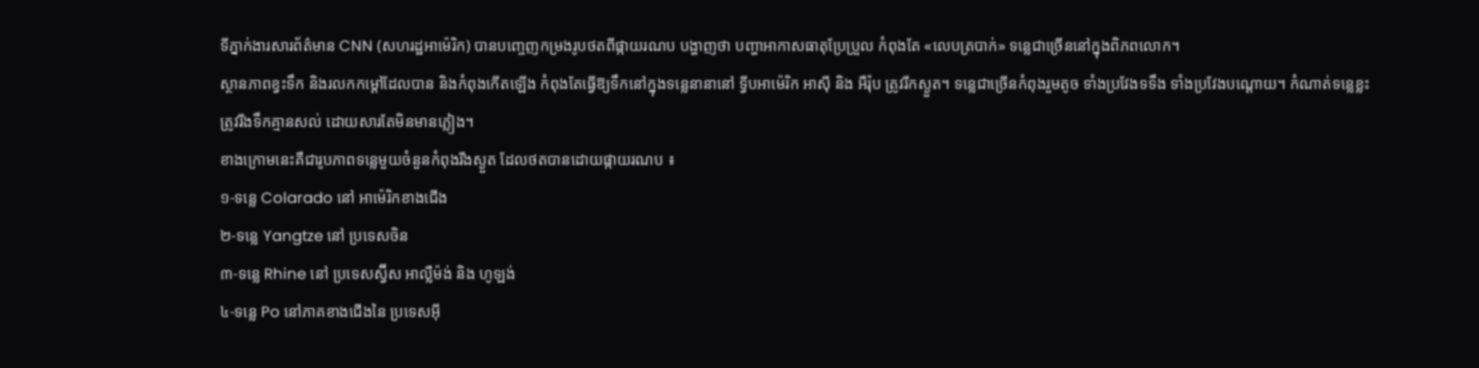ទីភ្នាក់ងារសារព័ត៌មាន CNN (សហរដ្ឋអាម៉េរិក) បានបញ្ចេញកម្រងរូបថតពីផ្កាយរណប បង្ហាញថា បញ្ហាអាកាសធាតុប្រែប្រួល កំពុងតែ «លេបត្របាក់» ទន្លេជាច្រើននៅក្នុងពិភពលោក។
ស្ថានភាពខ្វះទឹក និងរលកកម្ដៅដែលបាន និងកំពុងកើតឡើង កំពុងតែធ្វើឱ្យទឹកនៅក្នុងទន្លេនានានៅ ទ្វីបអាម៉េរិក អាស៊ី និង អឺរ៉ុប ត្រូវរីកស្ងួត។ ទន្លេជាច្រើនកំពុងរួមតូច ទាំងប្រវែងទទឹង ទាំងប្រវែងបណ្ដោយ។ កំណាត់ទន្លេខ្លះត្រូវរីងទឹកគ្មានសល់ ដោយសារតែមិនមានភ្លៀង។
ខាងក្រោមនេះគឺជារូបភាពទន្លេមួយចំនួនកំពុងរីងស្ងួត ដែលថតបានដោយផ្កាយរណប ៖
១-ទន្លេ Colarado នៅ អាម៉េរិកខាងជើង
២-ទន្លេ Yangtze នៅ ប្រទេសចិន
៣-ទន្លេ Rhine នៅ ប្រទេសស្វ៊ីស អាល្លឺម៉ង់ និង ហូឡង់
៤-ទន្លេ Po នៅភាគខាងជើងនៃ ប្រទេសអ៊ី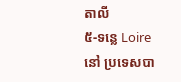តាលី
៥-ទន្លេ Loire នៅ ប្រទេសបា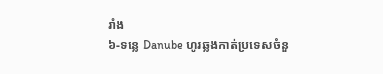រាំង
៦-ទន្លេ Danube ហូរឆ្លងកាត់ប្រទេសចំនួ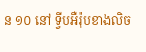ន ១០ នៅ ទ្វីបអឺរ៉ុបខាងលិច